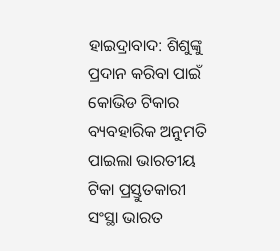ହାଇଦ୍ରାବାଦ: ଶିଶୁଙ୍କୁ ପ୍ରଦାନ କରିବା ପାଇଁ କୋଭିଡ ଟିକାର ବ୍ୟବହାରିକ ଅନୁମତି ପାଇଲା ଭାରତୀୟ ଟିକା ପ୍ରସ୍ତୁତକାରୀ ସଂସ୍ଥା ଭାରତ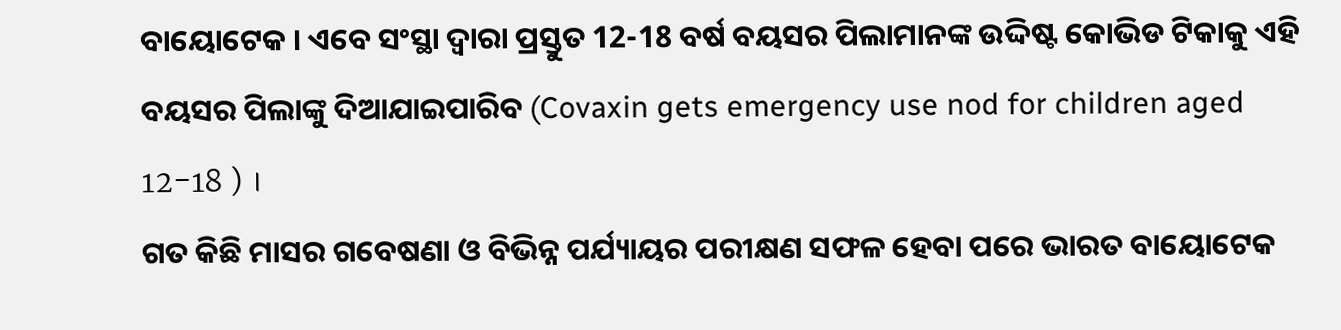ବାୟୋଟେକ । ଏବେ ସଂସ୍ଥା ଦ୍ବାରା ପ୍ରସ୍ତୁତ 12-18 ବର୍ଷ ବୟସର ପିଲାମାନଙ୍କ ଉଦ୍ଦିଷ୍ଟ କୋଭିଡ ଟିକାକୁ ଏହି ବୟସର ପିଲାଙ୍କୁ ଦିଆଯାଇପାରିବ (Covaxin gets emergency use nod for children aged 12-18 ) ।
ଗତ କିଛି ମାସର ଗବେଷଣା ଓ ବିଭିନ୍ନ ପର୍ଯ୍ୟାୟର ପରୀକ୍ଷଣ ସଫଳ ହେବା ପରେ ଭାରତ ବାୟୋଟେକ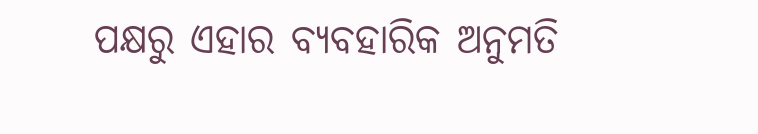ପକ୍ଷରୁ ଏହାର ବ୍ୟବହାରିକ ଅନୁମତି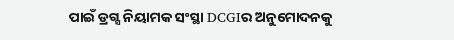ପାଇଁ ଡ୍ରଗ୍ସ ନିୟାମକ ସଂସ୍ଥା DCGIର ଅନୁମୋଦନକୁ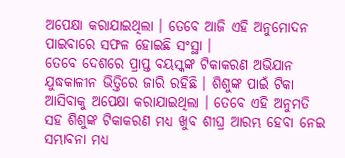ଅପେକ୍ଷା କରାଯାଇଥିଲା । ତେବେ ଆଜି ଏହି ଅନୁମୋଦନ ପାଇବାରେ ସଫଳ ହୋଇଛି ସଂସ୍ଥା ।
ତେବେ ଦେଶରେ ପ୍ରାପ୍ତ ବୟସ୍କଙ୍କ ଟିକାକରଣ ଅଭିଯାନ ଯୁଦ୍ଧକାଳୀନ ଭିତ୍ତିରେ ଜାରି ରହିଛି । ଶିଶୁଙ୍କ ପାଇଁ ଟିକା ଆସିବାକୁ ଅପେକ୍ଷା କରାଯାଇଥିଲା । ତେବେ ଏହି ଅନୁମତି ସହ ଶିଶୁଙ୍କ ଟିକାକରଣ ମଧ୍ୟ ଖୁବ ଶୀଘ୍ର ଆରମ୍ଭ ହେବା ନେଇ ସମ୍ଭାବନା ମଧ୍ୟ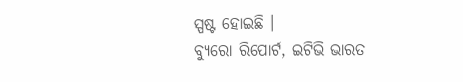ସ୍ପଷ୍ଟ ହୋଇଛି ।
ବ୍ୟୁରୋ ରିପୋର୍ଟ, ଇଟିଭି ଭାରତ